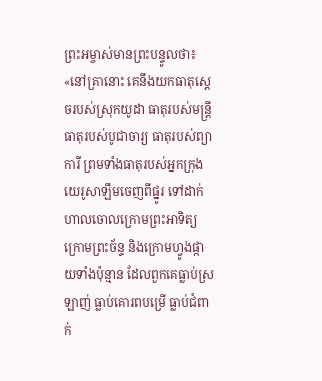ព្រះអម្ចាស់មានព្រះបន្ទូលថា៖ «នៅគ្រានោះ គេនឹងយកធាតុស្ដេចរបស់ស្រុកយូដា ធាតុរបស់មន្ត្រី ធាតុរបស់បូជាចារ្យ ធាតុរបស់ព្យាការី ព្រមទាំងធាតុរបស់អ្នកក្រុងយេរូសាឡឹមចេញពីផ្នូរ ទៅដាក់ហាលចោលក្រោមព្រះអាទិត្យ ក្រោមព្រះច័ន្ទ និងក្រោមហ្វូងផ្កាយទាំងប៉ុន្មាន ដែលពួកគេធ្លាប់ស្រឡាញ់ ធ្លាប់គោរពបម្រើ ធ្លាប់ជំពាក់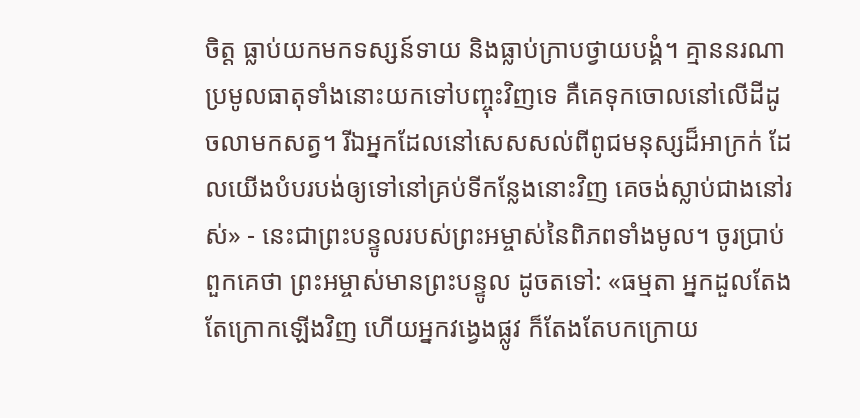ចិត្ត ធ្លាប់យកមកទស្សន៍ទាយ និងធ្លាប់ក្រាបថ្វាយបង្គំ។ គ្មាននរណាប្រមូលធាតុទាំងនោះយកទៅបញ្ចុះវិញទេ គឺគេទុកចោលនៅលើដីដូចលាមកសត្វ។ រីឯអ្នកដែលនៅសេសសល់ពីពូជមនុស្សដ៏អាក្រក់ ដែលយើងបំបរបង់ឲ្យទៅនៅគ្រប់ទីកន្លែងនោះវិញ គេចង់ស្លាប់ជាងនៅរស់» - នេះជាព្រះបន្ទូលរបស់ព្រះអម្ចាស់នៃពិភពទាំងមូល។ ចូរប្រាប់ពួកគេថា ព្រះអម្ចាស់មានព្រះបន្ទូល ដូចតទៅ: «ធម្មតា អ្នកដួលតែងតែក្រោកឡើងវិញ ហើយអ្នកវង្វេងផ្លូវ ក៏តែងតែបកក្រោយ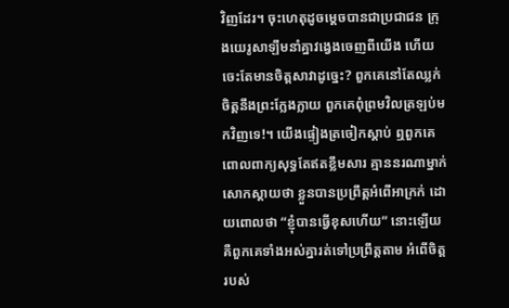វិញដែរ។ ចុះហេតុដូចម្ដេចបានជាប្រជាជន ក្រុងយេរូសាឡឹមនាំគ្នាវង្វេងចេញពីយើង ហើយចេះតែមានចិត្តសាវាដូច្នេះ? ពួកគេនៅតែឈ្លក់ចិត្តនឹងព្រះក្លែងក្លាយ ពួកគេពុំព្រមវិលត្រឡប់មកវិញទេ!។ យើងផ្ទៀងត្រចៀកស្ដាប់ ឮពួកគេពោលពាក្យសុទ្ធតែឥតខ្លឹមសារ គ្មាននរណាម្នាក់សោកស្ដាយថា ខ្លួនបានប្រព្រឹត្តអំពើអាក្រក់ ដោយពោលថា “ខ្ញុំបានធ្វើខុសហើយ” នោះឡើយ គឺពួកគេទាំងអស់គ្នារត់ទៅប្រព្រឹត្តតាម អំពើចិត្តរបស់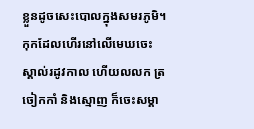ខ្លួនដូចសេះបោលក្នុងសមរភូមិ។ កុកដែលហើរនៅលើមេឃចេះស្គាល់រដូវកាល ហើយលលក ត្រចៀកកាំ និងស្មោញ ក៏ចេះសម្គា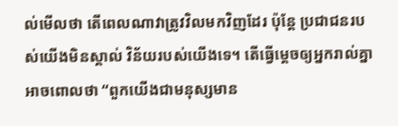ល់មើលថា តើពេលណាវាត្រូវវិលមកវិញដែរ ប៉ុន្តែ ប្រជាជនរបស់យើងមិនស្គាល់ វិន័យរបស់យើងទេ។ តើធ្វើម្ដេចឲ្យអ្នករាល់គ្នាអាចពោលថា “ពួកយើងជាមនុស្សមាន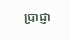ប្រាជ្ញា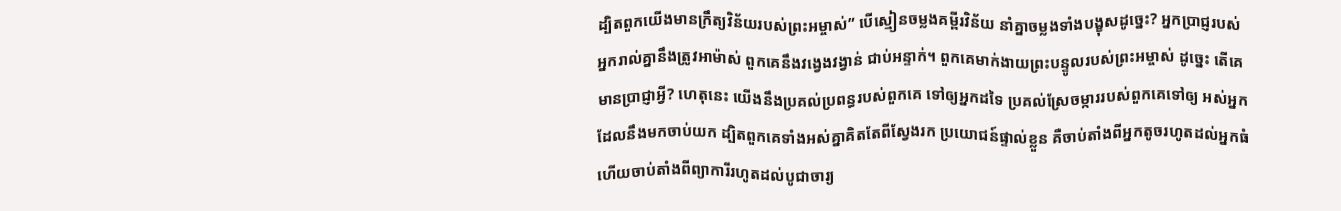ដ្បិតពួកយើងមានក្រឹត្យវិន័យរបស់ព្រះអម្ចាស់” បើស្មៀនចម្លងគម្ពីរវិន័យ នាំគ្នាចម្លងទាំងបង្ខុសដូច្នេះ? អ្នកប្រាជ្ញរបស់អ្នករាល់គ្នានឹងត្រូវអាម៉ាស់ ពួកគេនឹងវង្វេងវង្វាន់ ជាប់អន្ទាក់។ ពួកគេមាក់ងាយព្រះបន្ទូលរបស់ព្រះអម្ចាស់ ដូច្នេះ តើគេមានប្រាជ្ញាអ្វី? ហេតុនេះ យើងនឹងប្រគល់ប្រពន្ធរបស់ពួកគេ ទៅឲ្យអ្នកដទៃ ប្រគល់ស្រែចម្ការរបស់ពួកគេទៅឲ្យ អស់អ្នកដែលនឹងមកចាប់យក ដ្បិតពួកគេទាំងអស់គ្នាគិតតែពីស្វែងរក ប្រយោជន៍ផ្ទាល់ខ្លួន គឺចាប់តាំងពីអ្នកតូចរហូតដល់អ្នកធំ ហើយចាប់តាំងពីព្យាការីរហូតដល់បូជាចារ្យ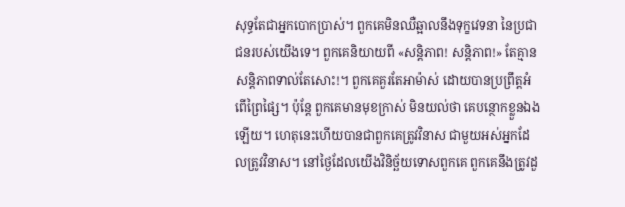សុទ្ធតែជាអ្នកបោកប្រាស់។ ពួកគេមិនឈឺឆ្អាលនឹងទុក្ខវេទនា នៃប្រជាជនរបស់យើងទេ។ ពួកគេនិយាយពី «សន្តិភាព! សន្តិភាព!» តែគ្មានសន្តិភាពទាល់តែសោះ!។ ពួកគេគួរតែអាម៉ាស់ ដោយបានប្រព្រឹត្តអំពើព្រៃផ្សៃ។ ប៉ុន្តែ ពួកគេមានមុខក្រាស់ មិនយល់ថា គេបន្ថោកខ្លួនឯងឡើយ។ ហេតុនេះហើយបានជាពួកគេត្រូវវិនាស ជាមួយអស់អ្នកដែលត្រូវវិនាស។ នៅថ្ងៃដែលយើងវិនិច្ឆ័យទោសពួកគេ ពួកគេនឹងត្រូវដួ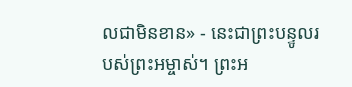លជាមិនខាន» - នេះជាព្រះបន្ទូលរបស់ព្រះអម្ចាស់។ ព្រះអ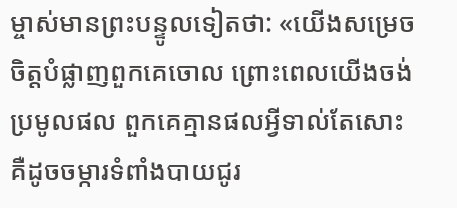ម្ចាស់មានព្រះបន្ទូលទៀតថា: «យើងសម្រេចចិត្តបំផ្លាញពួកគេចោល ព្រោះពេលយើងចង់ប្រមូលផល ពួកគេគ្មានផលអ្វីទាល់តែសោះ គឺដូចចម្ការទំពាំងបាយជូរ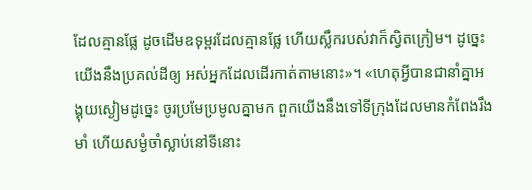ដែលគ្មានផ្លែ ដូចដើមឧទុម្ពរដែលគ្មានផ្លែ ហើយស្លឹករបស់វាក៏ស្វិតក្រៀម។ ដូច្នេះ យើងនឹងប្រគល់ដីឲ្យ អស់អ្នកដែលដើរកាត់តាមនោះ»។ «ហេតុអ្វីបានជានាំគ្នាអង្គុយស្ងៀមដូច្នេះ ចូរប្រមែប្រមូលគ្នាមក ពួកយើងនឹងទៅទីក្រុងដែលមានកំពែងរឹងមាំ ហើយសម្ងំចាំស្លាប់នៅទីនោះ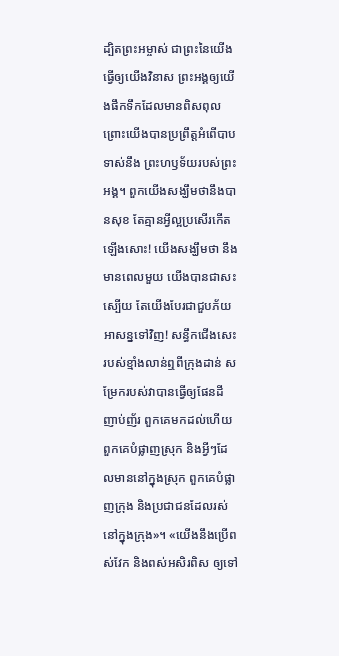ដ្បិតព្រះអម្ចាស់ ជាព្រះនៃយើង ធ្វើឲ្យយើងវិនាស ព្រះអង្គឲ្យយើងផឹកទឹកដែលមានពិសពុល ព្រោះយើងបានប្រព្រឹត្តអំពើបាបទាស់នឹង ព្រះហឫទ័យរបស់ព្រះអង្គ។ ពួកយើងសង្ឃឹមថានឹងបានសុខ តែគ្មានអ្វីល្អប្រសើរកើតឡើងសោះ! យើងសង្ឃឹមថា នឹងមានពេលមួយ យើងបានជាសះស្បើយ តែយើងបែរជាជួបភ័យអាសន្នទៅវិញ! សន្ធឹកជើងសេះរបស់ខ្មាំងលាន់ឮពីក្រុងដាន់ សម្រែករបស់វាបានធ្វើឲ្យផែនដីញាប់ញ័រ ពួកគេមកដល់ហើយ ពួកគេបំផ្លាញស្រុក និងអ្វីៗដែលមាននៅក្នុងស្រុក ពួកគេបំផ្លាញក្រុង និងប្រជាជនដែលរស់នៅក្នុងក្រុង»។ «យើងនឹងប្រើពស់វែក និងពស់អសិរពិស ឲ្យទៅ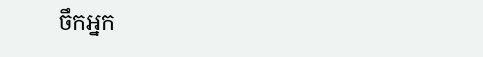ចឹកអ្នក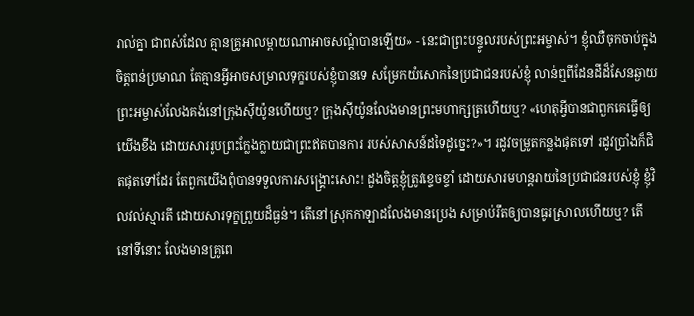រាល់គ្នា ជាពស់ដែល គ្មានគ្រូអាលម្ពាយណាអាចសណ្ដំបានឡើយ» - នេះជាព្រះបន្ទូលរបស់ព្រះអម្ចាស់។ ខ្ញុំឈឺចុកចាប់ក្នុងចិត្តពន់ប្រមាណ តែគ្មានអ្វីអាចសម្រាលទុក្ខរបស់ខ្ញុំបានទេ សម្រែកយំសោកនៃប្រជាជនរបស់ខ្ញុំ លាន់ឮពីដែនដីដ៏សែនឆ្ងាយ ព្រះអម្ចាស់លែងគង់នៅក្រុងស៊ីយ៉ូនហើយឬ? ក្រុងស៊ីយ៉ូនលែងមានព្រះមហាក្សត្រហើយឬ? «ហេតុអ្វីបានជាពួកគេធ្វើឲ្យយើងខឹង ដោយសាររូបព្រះក្លែងក្លាយជាព្រះឥតបានការ របស់សាសន៍ដទៃដូច្នេះ?»។ រដូវចម្រូតកន្លងផុតទៅ រដូវប្រាំងក៏ជិតផុតទៅដែរ តែពួកយើងពុំបានទទួលការសង្គ្រោះសោះ! ដួងចិត្តខ្ញុំត្រូវខ្ទេចខ្ទាំ ដោយសារមហន្តរាយនៃប្រជាជនរបស់ខ្ញុំ ខ្ញុំវិលវល់ស្មារតី ដោយសារទុក្ខព្រួយដ៏ធ្ងន់។ តើនៅស្រុកកាឡាដលែងមានប្រេង សម្រាប់រឹតឲ្យបានធូរស្រាលហើយឬ? តើនៅទីនោះ លែងមានគ្រូពេ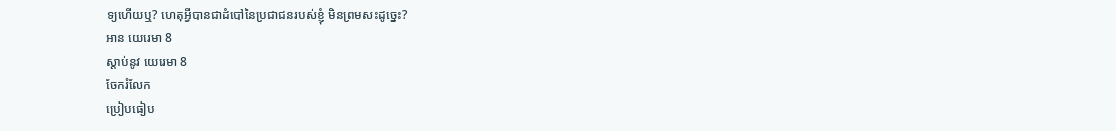ទ្យហើយឬ? ហេតុអ្វីបានជាដំបៅនៃប្រជាជនរបស់ខ្ញុំ មិនព្រមសះដូច្នេះ?
អាន យេរេមា 8
ស្ដាប់នូវ យេរេមា 8
ចែករំលែក
ប្រៀបធៀប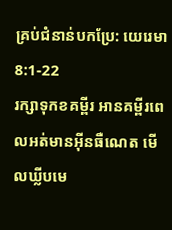គ្រប់ជំនាន់បកប្រែ: យេរេមា 8:1-22
រក្សាទុកខគម្ពីរ អានគម្ពីរពេលអត់មានអ៊ីនធឺណេត មើលឃ្លីបមេ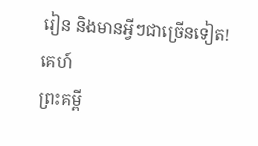រៀន និងមានអ្វីៗជាច្រើនទៀត!
គេហ៍
ព្រះគម្ពី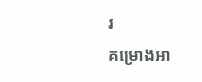រ
គម្រោងអា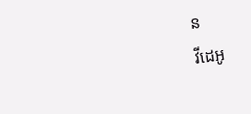ន
វីដេអូ